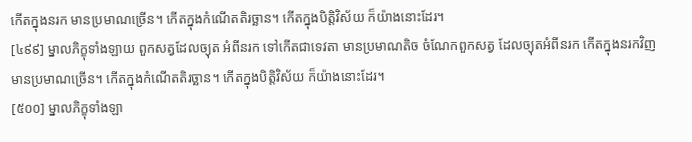កើតក្នុងនរក មានប្រមាណច្រើន។ កើតក្នុងកំណើតតិរច្ឆាន។ កើតក្នុងបិត្តិវិស័យ ក៏យ៉ាងនោះដែរ។
[៤៩៩] ម្នាលភិក្ខុទាំងឡាយ ពួកសត្វដែលច្យុត អំពីនរក ទៅកើតជាទេវតា មានប្រមាណតិច ចំណែកពួកសត្វ ដែលច្យុតអំពីនរក កើតក្នុងនរកវិញ មានប្រមាណច្រើន។ កើតក្នុងកំណើតតិរច្ឆាន។ កើតក្នុងបិត្តិវិស័យ ក៏យ៉ាងនោះដែរ។
[៥០០] ម្នាលភិក្ខុទាំងឡា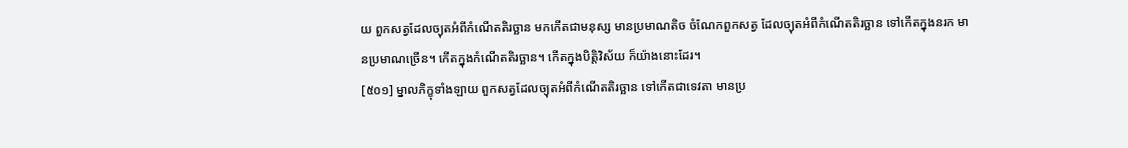យ ពួកសត្វដែលច្យុតអំពីកំណើតតិរច្ឆាន មកកើតជាមនុស្ស មានប្រមាណតិច ចំណែកពួកសត្វ ដែលច្យុតអំពីកំណើតតិរច្ឆាន ទៅកើតក្នុងនរក មានប្រមាណច្រើន។ កើតក្នុងកំណើតតិរច្ឆាន។ កើតក្នុងបិត្តិវិស័យ ក៏យ៉ាងនោះដែរ។
[៥០១] ម្នាលភិក្ខុទាំងឡាយ ពួកសត្វដែលច្យុតអំពីកំណើតតិរច្ឆាន ទៅកើតជាទេវតា មានប្រ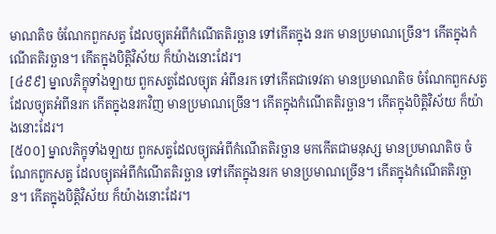មាណតិច ចំណែកពួកសត្វ ដែលច្យុតអំពីកំណើតតិរច្ឆាន ទៅកើតក្នុង នរក មានប្រមាណច្រើន។ កើតក្នុងកំណើតតិរច្ឆាន។ កើតក្នុងបិត្តិវិស័យ ក៏យ៉ាងនោះដែរ។
[៤៩៩] ម្នាលភិក្ខុទាំងឡាយ ពួកសត្វដែលច្យុត អំពីនរក ទៅកើតជាទេវតា មានប្រមាណតិច ចំណែកពួកសត្វ ដែលច្យុតអំពីនរក កើតក្នុងនរកវិញ មានប្រមាណច្រើន។ កើតក្នុងកំណើតតិរច្ឆាន។ កើតក្នុងបិត្តិវិស័យ ក៏យ៉ាងនោះដែរ។
[៥០០] ម្នាលភិក្ខុទាំងឡាយ ពួកសត្វដែលច្យុតអំពីកំណើតតិរច្ឆាន មកកើតជាមនុស្ស មានប្រមាណតិច ចំណែកពួកសត្វ ដែលច្យុតអំពីកំណើតតិរច្ឆាន ទៅកើតក្នុងនរក មានប្រមាណច្រើន។ កើតក្នុងកំណើតតិរច្ឆាន។ កើតក្នុងបិត្តិវិស័យ ក៏យ៉ាងនោះដែរ។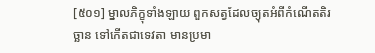[៥០១] ម្នាលភិក្ខុទាំងឡាយ ពួកសត្វដែលច្យុតអំពីកំណើតតិរច្ឆាន ទៅកើតជាទេវតា មានប្រមា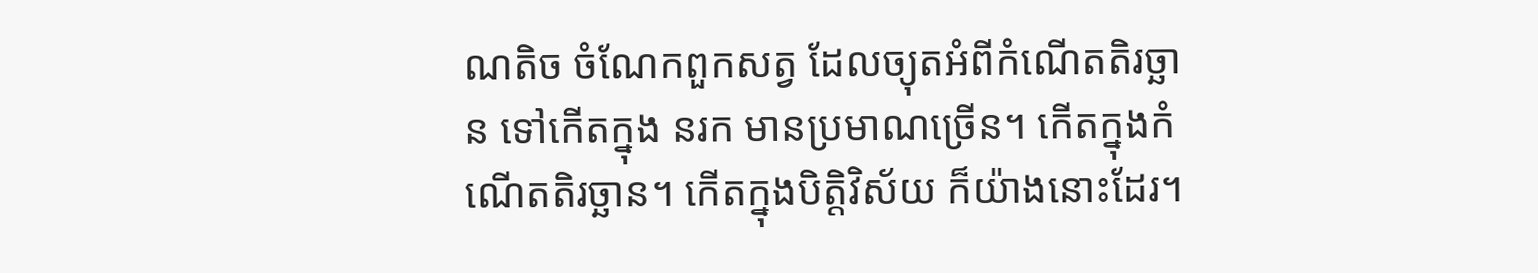ណតិច ចំណែកពួកសត្វ ដែលច្យុតអំពីកំណើតតិរច្ឆាន ទៅកើតក្នុង នរក មានប្រមាណច្រើន។ កើតក្នុងកំណើតតិរច្ឆាន។ កើតក្នុងបិត្តិវិស័យ ក៏យ៉ាងនោះដែរ។